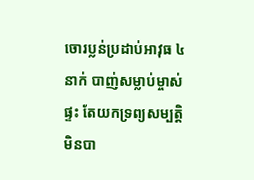ចោរប្លន់ប្រដាប់អាវុធ ៤នាក់ បាញ់សម្លាប់ម្ចាស់ផ្ទះ តែយកទ្រព្យសម្បត្តិ មិនបា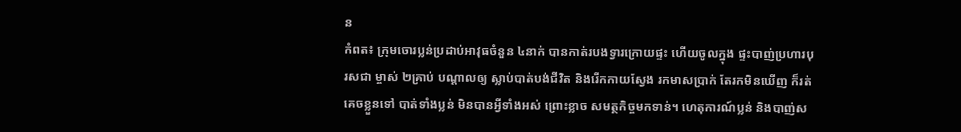ន
កំពត៖ ក្រុមចោរប្លន់ប្រដាប់អាវុធចំនួន ៤នាក់ បានកាត់របងទ្វារក្រោយផ្ទះ ហើយចូលក្នុង ផ្ទះបាញ់ប្រហារបុរសជា ម្ចាស់ ២គ្រាប់ បណ្តាលឲ្យ ស្លាប់បាត់បង់ជីវិត និងរើកកាយស្វែង រកមាសប្រាក់ តែរកមិនឃើញ ក៏រត់គេចខ្លួនទៅ បាត់ទាំងប្លន់ មិនបានអ្វីទាំងអស់ ព្រោះខ្លាច សមត្ថកិច្ចមកទាន់។ ហេតុការណ៍ប្លន់ និងបាញ់ស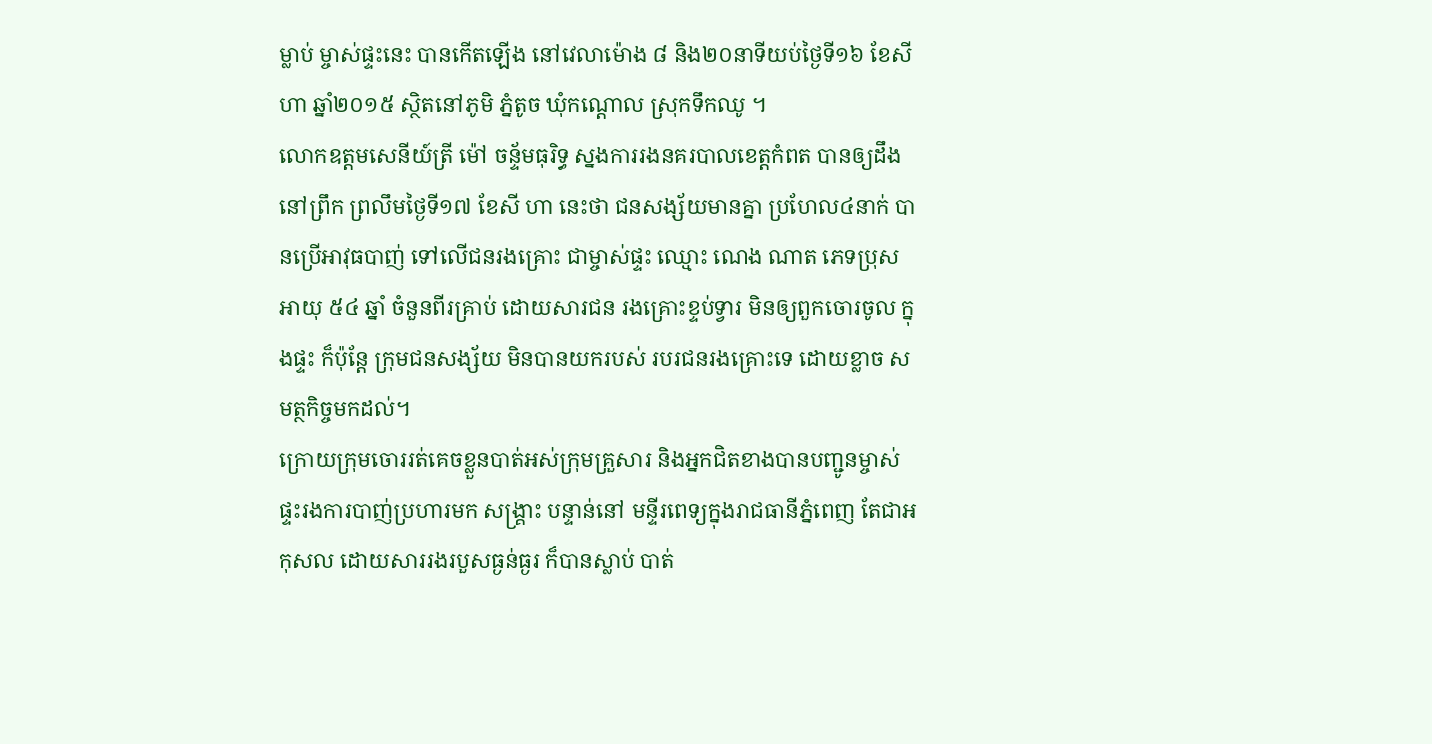ម្លាប់ ម្ចាស់ផ្ទះនេះ បានកើតឡើង នៅវេលាម៉ោង ៨ និង២០នាទីយប់ថ្ងៃទី១៦ ខែសីហា ឆ្នាំ២០១៥ ស្ថិតនៅភូមិ ភ្នំតូច ឃុំកណ្តោល ស្រុកទឹកឈូ ។
លោកឧត្តមសេនីយ៍ត្រី ម៉ៅ ចន្ទ័មធុរិទ្ធ ស្នងការរងនគរបាលខេត្តកំពត បានឲ្យដឹង នៅព្រឹក ព្រលឹមថ្ងៃទី១៧ ខែសី ហា នេះថា ជនសង្ស័យមានគ្នា ប្រហែល៤នាក់ បានប្រើអាវុធបាញ់ ទៅលើជនរងគ្រោះ ជាម្ចាស់ផ្ទះ ឈ្មោះ ណេង ណាត ភេទប្រុស អាយុ ៥៤ ឆ្នាំ ចំនួនពីរគ្រាប់ ដោយសារជន រងគ្រោះខ្ទប់ទ្វារ មិនឲ្យពួកចោរចូល ក្នុងផ្ទះ ក៏ប៉ុន្តែ ក្រុមជនសង្ស័យ មិនបានយករបស់ របរជនរងគ្រោះទេ ដោយខ្លាច សមត្ថកិច្ចមកដល់។
ក្រោយក្រុមចោររត់គេចខ្លួនបាត់អស់ក្រុមគ្រួសារ និងអ្នកជិតខាងបានបញ្ជូនម្ចាស់ ផ្ទះរងការបាញ់ប្រហារមក សង្គ្រាះ បន្ទាន់នៅ មន្ទីរពេទ្យក្នុងរាជធានីភ្នំពេញ តែជាអកុសល ដោយសាររងរបួសធ្ងន់ធ្ងរ ក៏បានស្លាប់ បាត់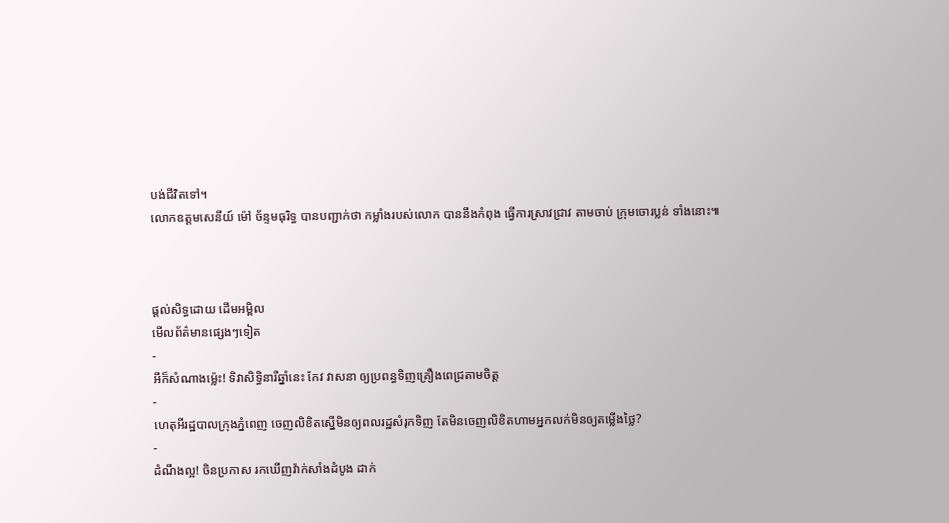បង់ជីវិតទៅ។
លោកឧត្តមសេនីយ៍ ម៉ៅ ច័ន្ទមធុរិទ្ធ បានបញ្ជាក់ថា កម្លាំងរបស់លោក បាននឹងកំពុង ធ្វើការស្រាវជ្រាវ តាមចាប់ ក្រុមចោរប្លន់ ទាំងនោះ៕



ផ្តល់សិទ្ធដោយ ដើមអម្ពិល
មើលព័ត៌មានផ្សេងៗទៀត
-
អីក៏សំណាងម្ល៉េះ! ទិវាសិទ្ធិនារីឆ្នាំនេះ កែវ វាសនា ឲ្យប្រពន្ធទិញគ្រឿងពេជ្រតាមចិត្ត
-
ហេតុអីរដ្ឋបាលក្រុងភ្នំពេញ ចេញលិខិតស្នើមិនឲ្យពលរដ្ឋសំរុកទិញ តែមិនចេញលិខិតហាមអ្នកលក់មិនឲ្យតម្លើងថ្លៃ?
-
ដំណឹងល្អ! ចិនប្រកាស រកឃើញវ៉ាក់សាំងដំបូង ដាក់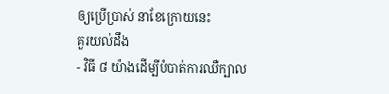ឲ្យប្រើប្រាស់ នាខែក្រោយនេះ
គួរយល់ដឹង
- វិធី ៨ យ៉ាងដើម្បីបំបាត់ការឈឺក្បាល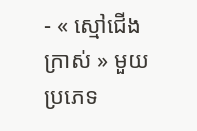- « ស្មៅជើងក្រាស់ » មួយប្រភេទ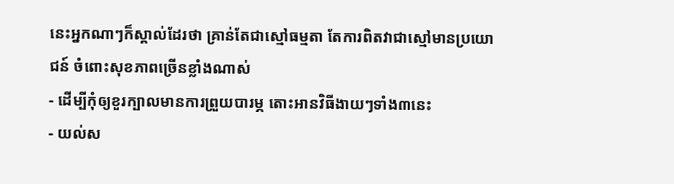នេះអ្នកណាៗក៏ស្គាល់ដែរថា គ្រាន់តែជាស្មៅធម្មតា តែការពិតវាជាស្មៅមានប្រយោជន៍ ចំពោះសុខភាពច្រើនខ្លាំងណាស់
- ដើម្បីកុំឲ្យខួរក្បាលមានការព្រួយបារម្ភ តោះអានវិធីងាយៗទាំង៣នេះ
- យល់ស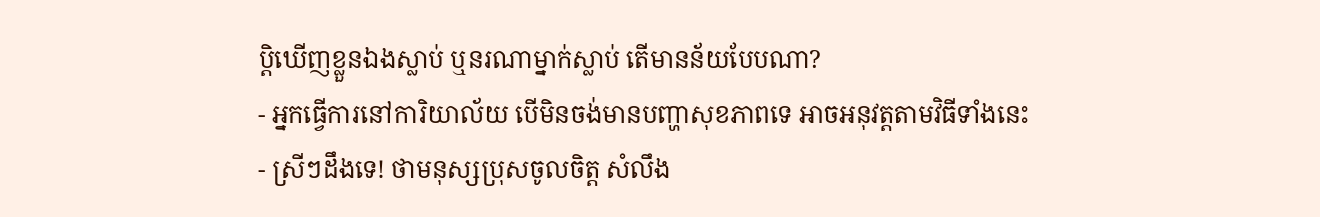ប្តិឃើញខ្លួនឯងស្លាប់ ឬនរណាម្នាក់ស្លាប់ តើមានន័យបែបណា?
- អ្នកធ្វើការនៅការិយាល័យ បើមិនចង់មានបញ្ហាសុខភាពទេ អាចអនុវត្តតាមវិធីទាំងនេះ
- ស្រីៗដឹងទេ! ថាមនុស្សប្រុសចូលចិត្ត សំលឹង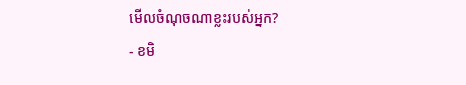មើលចំណុចណាខ្លះរបស់អ្នក?
- ខមិ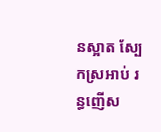នស្អាត ស្បែកស្រអាប់ រន្ធញើស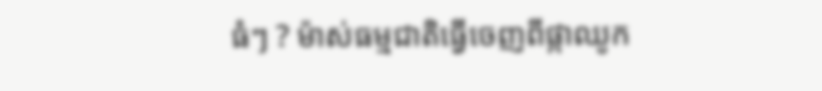ធំៗ ? ម៉ាស់ធម្មជាតិធ្វើចេញពីផ្កាឈូក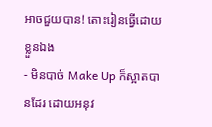អាចជួយបាន! តោះរៀនធ្វើដោយខ្លួនឯង
- មិនបាច់ Make Up ក៏ស្អាតបានដែរ ដោយអនុវ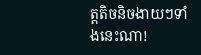ត្តតិចនិចងាយៗទាំងនេះណា!